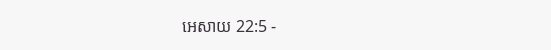អេសាយ 22:5 -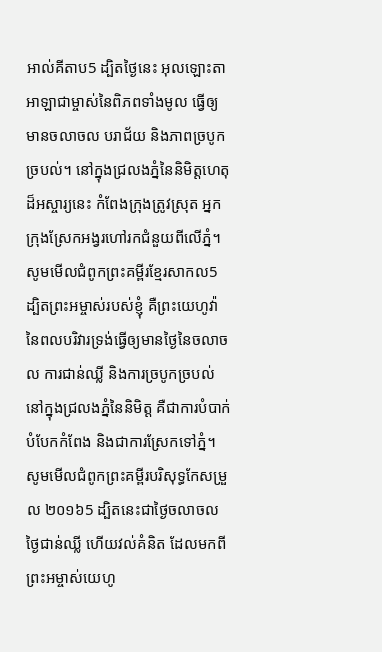អាល់គីតាប5 ដ្បិតថ្ងៃនេះ អុលឡោះតាអាឡាជាម្ចាស់នៃពិភពទាំងមូល ធ្វើឲ្យមានចលាចល បរាជ័យ និងភាពច្របូកច្របល់។ នៅក្នុងជ្រលងភ្នំនៃនិមិត្តហេតុដ៏អស្ចារ្យនេះ កំពែងក្រុងត្រូវស្រុត អ្នកក្រុងស្រែកអង្វរហៅរកជំនួយពីលើភ្នំ។ សូមមើលជំពូកព្រះគម្ពីរខ្មែរសាកល5 ដ្បិតព្រះអម្ចាស់របស់ខ្ញុំ គឺព្រះយេហូវ៉ានៃពលបរិវារទ្រង់ធ្វើឲ្យមានថ្ងៃនៃចលាចល ការជាន់ឈ្លី និងការច្របូកច្របល់ នៅក្នុងជ្រលងភ្នំនៃនិមិត្ត គឺជាការបំបាក់បំបែកកំពែង និងជាការស្រែកទៅភ្នំ។ សូមមើលជំពូកព្រះគម្ពីរបរិសុទ្ធកែសម្រួល ២០១៦5 ដ្បិតនេះជាថ្ងៃចលាចល ថ្ងៃជាន់ឈ្លី ហើយវល់គំនិត ដែលមកពីព្រះអម្ចាស់យេហូ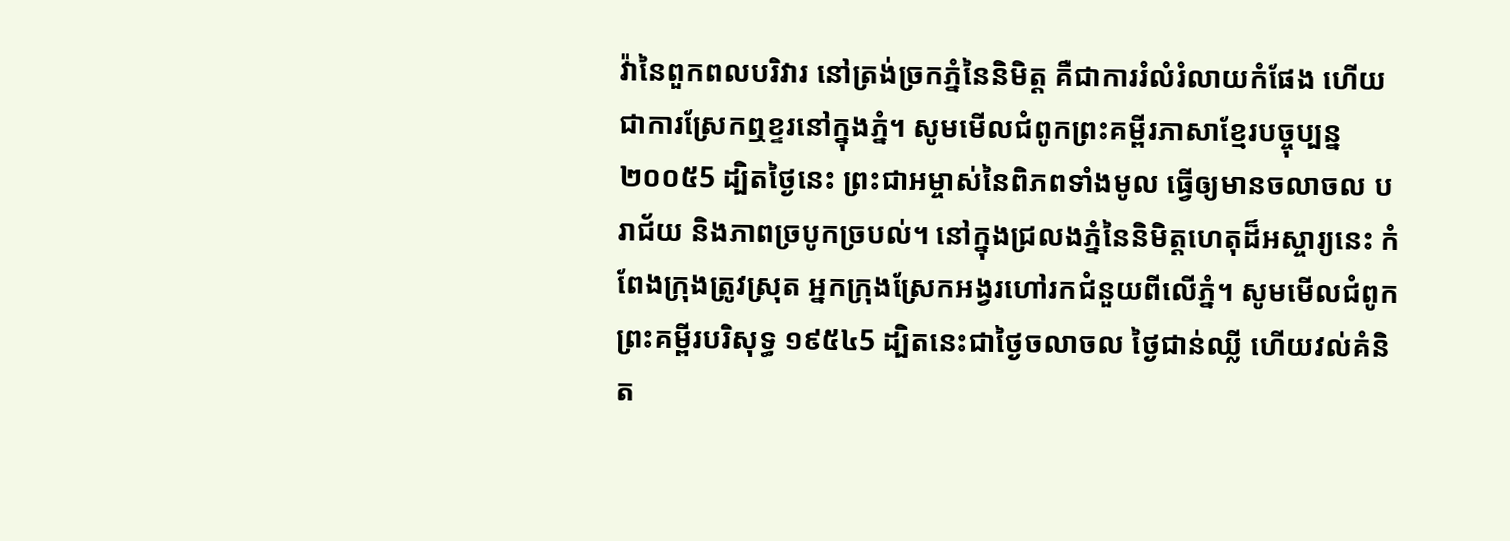វ៉ានៃពួកពលបរិវារ នៅត្រង់ច្រកភ្នំនៃនិមិត្ត គឺជាការរំលំរំលាយកំផែង ហើយជាការស្រែកឮខ្ទរនៅក្នុងភ្នំ។ សូមមើលជំពូកព្រះគម្ពីរភាសាខ្មែរបច្ចុប្បន្ន ២០០៥5 ដ្បិតថ្ងៃនេះ ព្រះជាអម្ចាស់នៃពិភពទាំងមូល ធ្វើឲ្យមានចលាចល បរាជ័យ និងភាពច្របូកច្របល់។ នៅក្នុងជ្រលងភ្នំនៃនិមិត្តហេតុដ៏អស្ចារ្យនេះ កំពែងក្រុងត្រូវស្រុត អ្នកក្រុងស្រែកអង្វរហៅរកជំនួយពីលើភ្នំ។ សូមមើលជំពូកព្រះគម្ពីរបរិសុទ្ធ ១៩៥៤5 ដ្បិតនេះជាថ្ងៃចលាចល ថ្ងៃជាន់ឈ្លី ហើយវល់គំនិត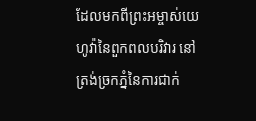ដែលមកពីព្រះអម្ចាស់យេហូវ៉ានៃពួកពលបរិវារ នៅត្រង់ច្រកភ្នំនៃការជាក់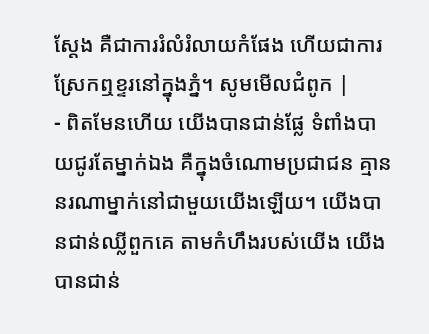ស្តែង គឺជាការរំលំរំលាយកំផែង ហើយជាការស្រែកឮខ្ទរនៅក្នុងភ្នំ។ សូមមើលជំពូក |
- ពិតមែនហើយ យើងបានជាន់ផ្លែ ទំពាំងបាយជូរតែម្នាក់ឯង គឺក្នុងចំណោមប្រជាជន គ្មាននរណាម្នាក់នៅជាមួយយើងឡើយ។ យើងបានជាន់ឈ្លីពួកគេ តាមកំហឹងរបស់យើង យើងបានជាន់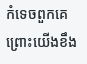កំទេចពួកគេ ព្រោះយើងខឹង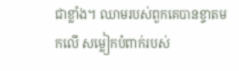ជាខ្លាំង។ ឈាមរបស់ពួកគេបានខ្ទាតមកលើ សម្លៀកបំពាក់របស់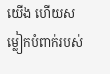យើង ហើយសម្លៀកបំពាក់របស់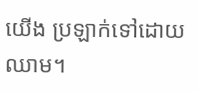យើង ប្រឡាក់ទៅដោយឈាម។